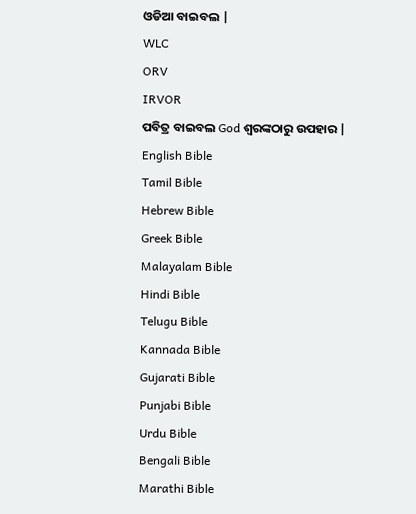ଓଡିଆ ବାଇବଲ |
WLC
ORV
IRVOR
ପବିତ୍ର ବାଇବଲ God ଶ୍ବରଙ୍କଠାରୁ ଉପହାର |
English Bible
Tamil Bible
Hebrew Bible
Greek Bible
Malayalam Bible
Hindi Bible
Telugu Bible
Kannada Bible
Gujarati Bible
Punjabi Bible
Urdu Bible
Bengali Bible
Marathi Bible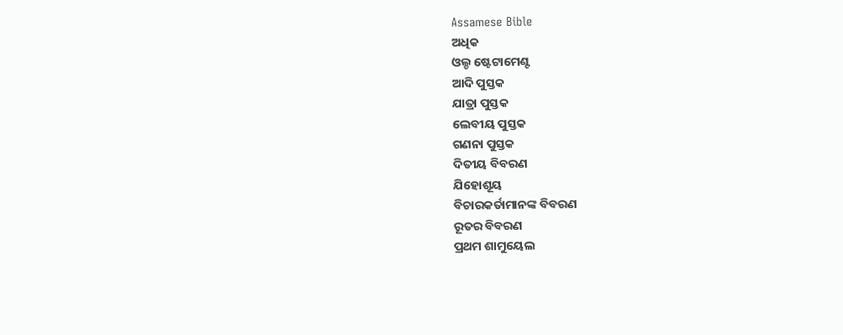Assamese Bible
ଅଧିକ
ଓଲ୍ଡ ଷ୍ଟେଟାମେଣ୍ଟ
ଆଦି ପୁସ୍ତକ
ଯାତ୍ରା ପୁସ୍ତକ
ଲେବୀୟ ପୁସ୍ତକ
ଗଣନା ପୁସ୍ତକ
ଦିତୀୟ ବିବରଣ
ଯିହୋଶୂୟ
ବିଚାରକର୍ତାମାନଙ୍କ ବିବରଣ
ରୂତର ବିବରଣ
ପ୍ରଥମ ଶାମୁୟେଲ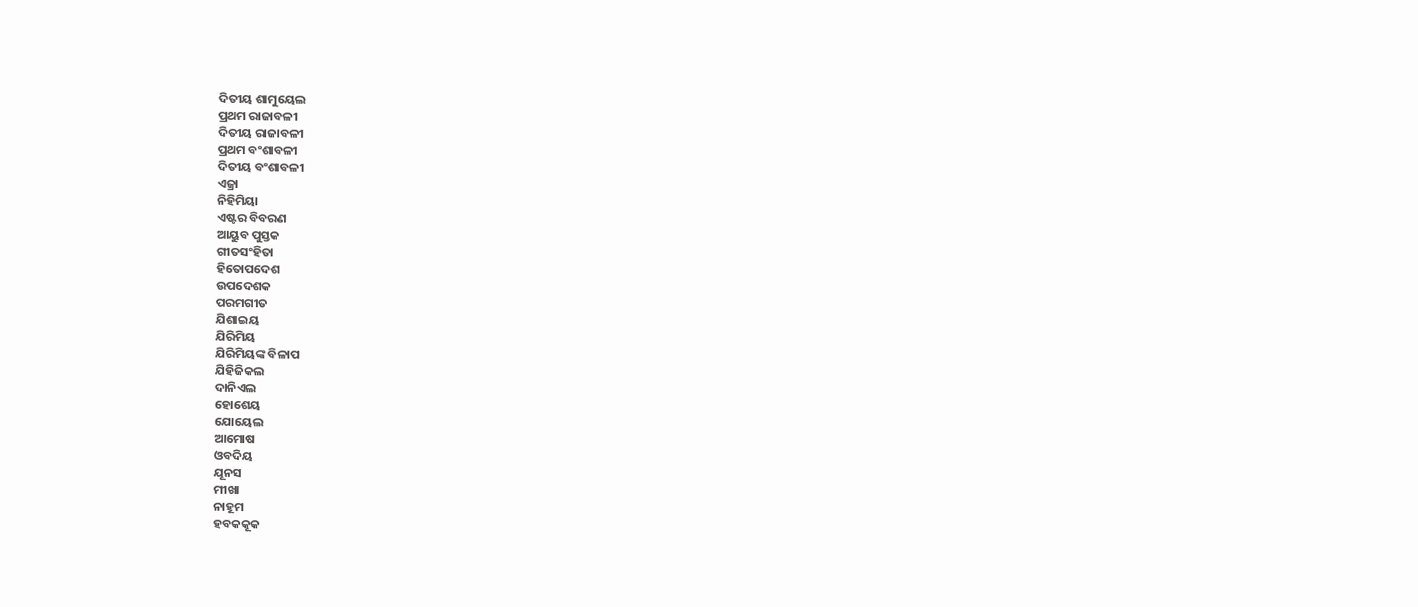ଦିତୀୟ ଶାମୁୟେଲ
ପ୍ରଥମ ରାଜାବଳୀ
ଦିତୀୟ ରାଜାବଳୀ
ପ୍ରଥମ ବଂଶାବଳୀ
ଦିତୀୟ ବଂଶାବଳୀ
ଏଜ୍ରା
ନିହିମିୟା
ଏଷ୍ଟର ବିବରଣ
ଆୟୁବ ପୁସ୍ତକ
ଗୀତସଂହିତା
ହିତୋପଦେଶ
ଉପଦେଶକ
ପରମଗୀତ
ଯିଶାଇୟ
ଯିରିମିୟ
ଯିରିମିୟଙ୍କ ବିଳାପ
ଯିହିଜିକଲ
ଦାନିଏଲ
ହୋଶେୟ
ଯୋୟେଲ
ଆମୋଷ
ଓବଦିୟ
ଯୂନସ
ମୀଖା
ନାହୂମ
ହବକକୂକ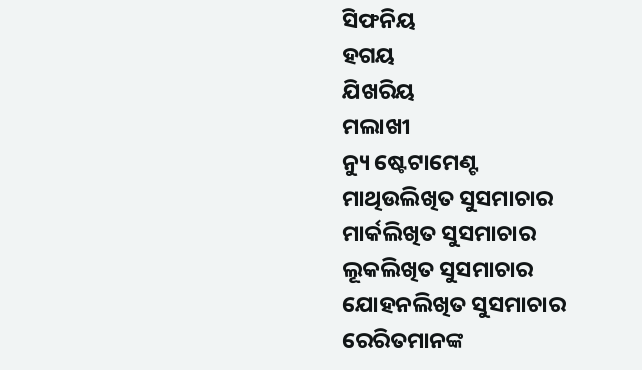ସିଫନିୟ
ହଗୟ
ଯିଖରିୟ
ମଲାଖୀ
ନ୍ୟୁ ଷ୍ଟେଟାମେଣ୍ଟ
ମାଥିଉଲିଖିତ ସୁସମାଚାର
ମାର୍କଲିଖିତ ସୁସମାଚାର
ଲୂକଲିଖିତ ସୁସମାଚାର
ଯୋହନଲିଖିତ ସୁସମାଚାର
ରେରିତମାନଙ୍କ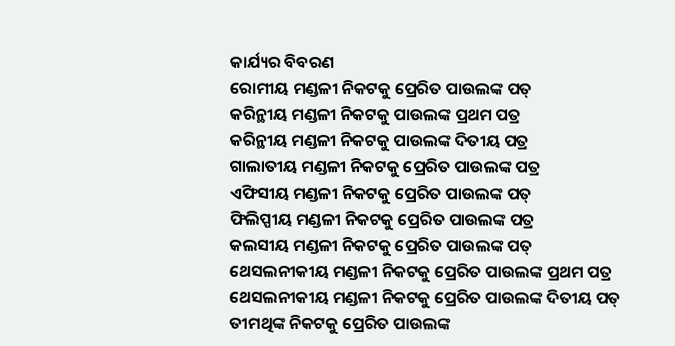କାର୍ଯ୍ୟର ବିବରଣ
ରୋମୀୟ ମଣ୍ଡଳୀ ନିକଟକୁ ପ୍ରେରିତ ପାଉଲଙ୍କ ପତ୍
କରିନ୍ଥୀୟ ମଣ୍ଡଳୀ ନିକଟକୁ ପାଉଲଙ୍କ ପ୍ରଥମ ପତ୍ର
କରିନ୍ଥୀୟ ମଣ୍ଡଳୀ ନିକଟକୁ ପାଉଲଙ୍କ ଦିତୀୟ ପତ୍ର
ଗାଲାତୀୟ ମଣ୍ଡଳୀ ନିକଟକୁ ପ୍ରେରିତ ପାଉଲଙ୍କ ପତ୍ର
ଏଫିସୀୟ ମଣ୍ଡଳୀ ନିକଟକୁ ପ୍ରେରିତ ପାଉଲଙ୍କ ପତ୍
ଫିଲିପ୍ପୀୟ ମଣ୍ଡଳୀ ନିକଟକୁ ପ୍ରେରିତ ପାଉଲଙ୍କ ପତ୍ର
କଲସୀୟ ମଣ୍ଡଳୀ ନିକଟକୁ ପ୍ରେରିତ ପାଉଲଙ୍କ ପତ୍
ଥେସଲନୀକୀୟ ମଣ୍ଡଳୀ ନିକଟକୁ ପ୍ରେରିତ ପାଉଲଙ୍କ ପ୍ରଥମ ପତ୍ର
ଥେସଲନୀକୀୟ ମଣ୍ଡଳୀ ନିକଟକୁ ପ୍ରେରିତ ପାଉଲଙ୍କ ଦିତୀୟ ପତ୍
ତୀମଥିଙ୍କ ନିକଟକୁ ପ୍ରେରିତ ପାଉଲଙ୍କ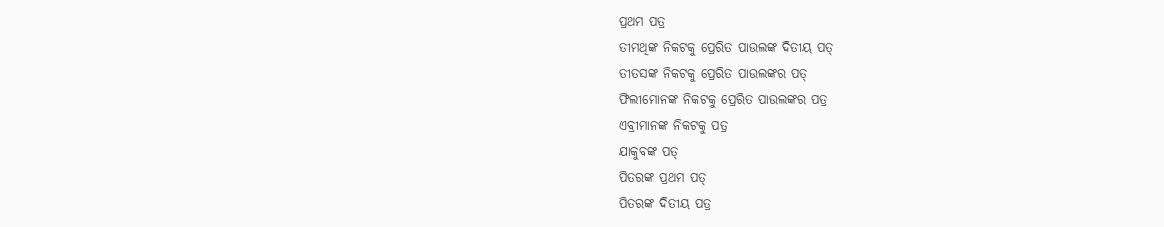ପ୍ରଥମ ପତ୍ର
ତୀମଥିଙ୍କ ନିକଟକୁ ପ୍ରେରିତ ପାଉଲଙ୍କ ଦିତୀୟ ପତ୍
ତୀତସଙ୍କ ନିକଟକୁ ପ୍ରେରିତ ପାଉଲଙ୍କର ପତ୍
ଫିଲୀମୋନଙ୍କ ନିକଟକୁ ପ୍ରେରିତ ପାଉଲଙ୍କର ପତ୍ର
ଏବ୍ରୀମାନଙ୍କ ନିକଟକୁ ପତ୍ର
ଯାକୁବଙ୍କ ପତ୍
ପିତରଙ୍କ ପ୍ରଥମ ପତ୍
ପିତରଙ୍କ ଦିତୀୟ ପତ୍ର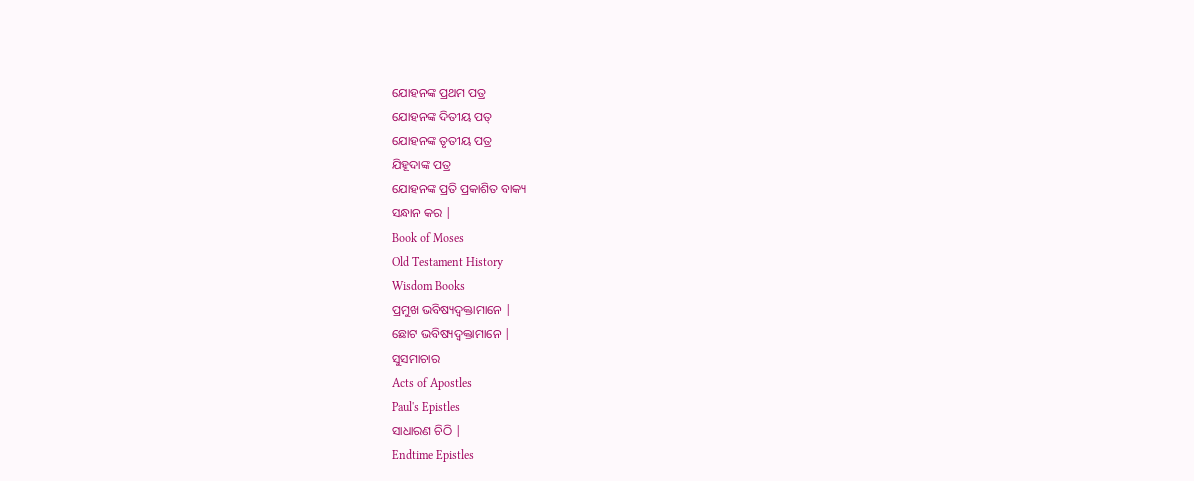ଯୋହନଙ୍କ ପ୍ରଥମ ପତ୍ର
ଯୋହନଙ୍କ ଦିତୀୟ ପତ୍
ଯୋହନଙ୍କ ତୃତୀୟ ପତ୍ର
ଯିହୂଦାଙ୍କ ପତ୍ର
ଯୋହନଙ୍କ ପ୍ରତି ପ୍ରକାଶିତ ବାକ୍ୟ
ସନ୍ଧାନ କର |
Book of Moses
Old Testament History
Wisdom Books
ପ୍ରମୁଖ ଭବିଷ୍ୟଦ୍ବକ୍ତାମାନେ |
ଛୋଟ ଭବିଷ୍ୟଦ୍ବକ୍ତାମାନେ |
ସୁସମାଚାର
Acts of Apostles
Paul's Epistles
ସାଧାରଣ ଚିଠି |
Endtime Epistles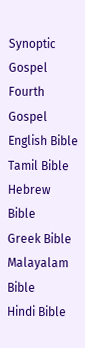Synoptic Gospel
Fourth Gospel
English Bible
Tamil Bible
Hebrew Bible
Greek Bible
Malayalam Bible
Hindi Bible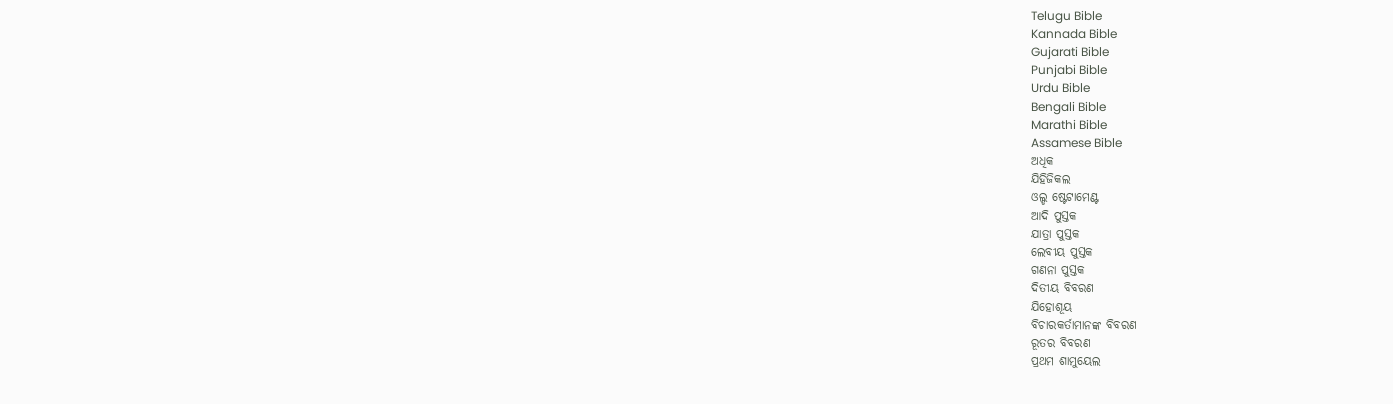Telugu Bible
Kannada Bible
Gujarati Bible
Punjabi Bible
Urdu Bible
Bengali Bible
Marathi Bible
Assamese Bible
ଅଧିକ
ଯିହିଜିକଲ
ଓଲ୍ଡ ଷ୍ଟେଟାମେଣ୍ଟ
ଆଦି ପୁସ୍ତକ
ଯାତ୍ରା ପୁସ୍ତକ
ଲେବୀୟ ପୁସ୍ତକ
ଗଣନା ପୁସ୍ତକ
ଦିତୀୟ ବିବରଣ
ଯିହୋଶୂୟ
ବିଚାରକର୍ତାମାନଙ୍କ ବିବରଣ
ରୂତର ବିବରଣ
ପ୍ରଥମ ଶାମୁୟେଲ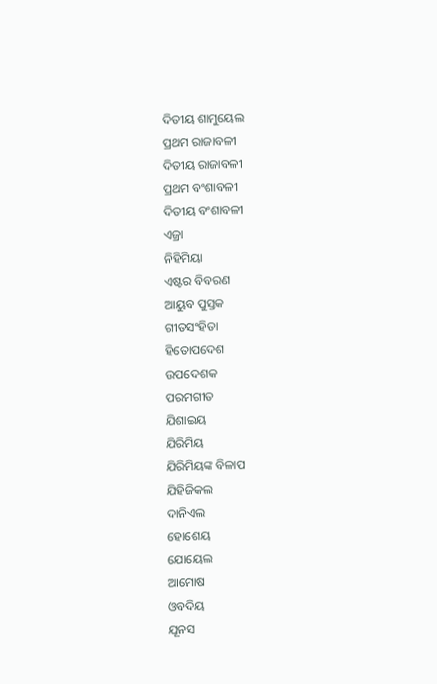ଦିତୀୟ ଶାମୁୟେଲ
ପ୍ରଥମ ରାଜାବଳୀ
ଦିତୀୟ ରାଜାବଳୀ
ପ୍ରଥମ ବଂଶାବଳୀ
ଦିତୀୟ ବଂଶାବଳୀ
ଏଜ୍ରା
ନିହିମିୟା
ଏଷ୍ଟର ବିବରଣ
ଆୟୁବ ପୁସ୍ତକ
ଗୀତସଂହିତା
ହିତୋପଦେଶ
ଉପଦେଶକ
ପରମଗୀତ
ଯିଶାଇୟ
ଯିରିମିୟ
ଯିରିମିୟଙ୍କ ବିଳାପ
ଯିହିଜିକଲ
ଦାନିଏଲ
ହୋଶେୟ
ଯୋୟେଲ
ଆମୋଷ
ଓବଦିୟ
ଯୂନସ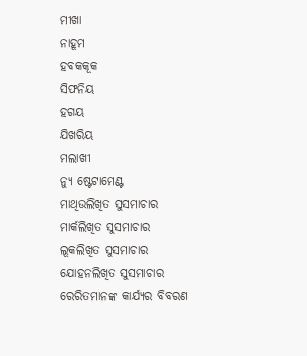ମୀଖା
ନାହୂମ
ହବକକୂକ
ସିଫନିୟ
ହଗୟ
ଯିଖରିୟ
ମଲାଖୀ
ନ୍ୟୁ ଷ୍ଟେଟାମେଣ୍ଟ
ମାଥିଉଲିଖିତ ସୁସମାଚାର
ମାର୍କଲିଖିତ ସୁସମାଚାର
ଲୂକଲିଖିତ ସୁସମାଚାର
ଯୋହନଲିଖିତ ସୁସମାଚାର
ରେରିତମାନଙ୍କ କାର୍ଯ୍ୟର ବିବରଣ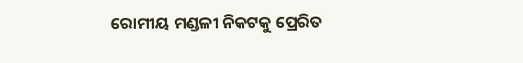ରୋମୀୟ ମଣ୍ଡଳୀ ନିକଟକୁ ପ୍ରେରିତ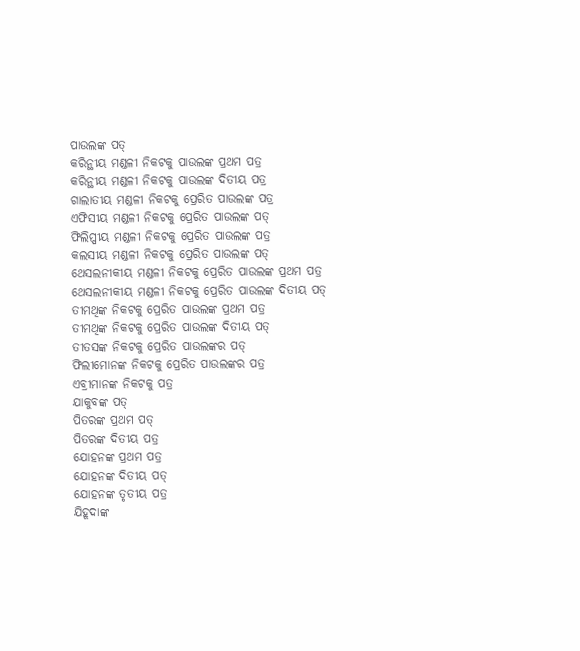ପାଉଲଙ୍କ ପତ୍
କରିନ୍ଥୀୟ ମଣ୍ଡଳୀ ନିକଟକୁ ପାଉଲଙ୍କ ପ୍ରଥମ ପତ୍ର
କରିନ୍ଥୀୟ ମଣ୍ଡଳୀ ନିକଟକୁ ପାଉଲଙ୍କ ଦିତୀୟ ପତ୍ର
ଗାଲାତୀୟ ମଣ୍ଡଳୀ ନିକଟକୁ ପ୍ରେରିତ ପାଉଲଙ୍କ ପତ୍ର
ଏଫିସୀୟ ମଣ୍ଡଳୀ ନିକଟକୁ ପ୍ରେରିତ ପାଉଲଙ୍କ ପତ୍
ଫିଲିପ୍ପୀୟ ମଣ୍ଡଳୀ ନିକଟକୁ ପ୍ରେରିତ ପାଉଲଙ୍କ ପତ୍ର
କଲସୀୟ ମଣ୍ଡଳୀ ନିକଟକୁ ପ୍ରେରିତ ପାଉଲଙ୍କ ପତ୍
ଥେସଲନୀକୀୟ ମଣ୍ଡଳୀ ନିକଟକୁ ପ୍ରେରିତ ପାଉଲଙ୍କ ପ୍ରଥମ ପତ୍ର
ଥେସଲନୀକୀୟ ମଣ୍ଡଳୀ ନିକଟକୁ ପ୍ରେରିତ ପାଉଲଙ୍କ ଦିତୀୟ ପତ୍
ତୀମଥିଙ୍କ ନିକଟକୁ ପ୍ରେରିତ ପାଉଲଙ୍କ ପ୍ରଥମ ପତ୍ର
ତୀମଥିଙ୍କ ନିକଟକୁ ପ୍ରେରିତ ପାଉଲଙ୍କ ଦିତୀୟ ପତ୍
ତୀତସଙ୍କ ନିକଟକୁ ପ୍ରେରିତ ପାଉଲଙ୍କର ପତ୍
ଫିଲୀମୋନଙ୍କ ନିକଟକୁ ପ୍ରେରିତ ପାଉଲଙ୍କର ପତ୍ର
ଏବ୍ରୀମାନଙ୍କ ନିକଟକୁ ପତ୍ର
ଯାକୁବଙ୍କ ପତ୍
ପିତରଙ୍କ ପ୍ରଥମ ପତ୍
ପିତରଙ୍କ ଦିତୀୟ ପତ୍ର
ଯୋହନଙ୍କ ପ୍ରଥମ ପତ୍ର
ଯୋହନଙ୍କ ଦିତୀୟ ପତ୍
ଯୋହନଙ୍କ ତୃତୀୟ ପତ୍ର
ଯିହୂଦାଙ୍କ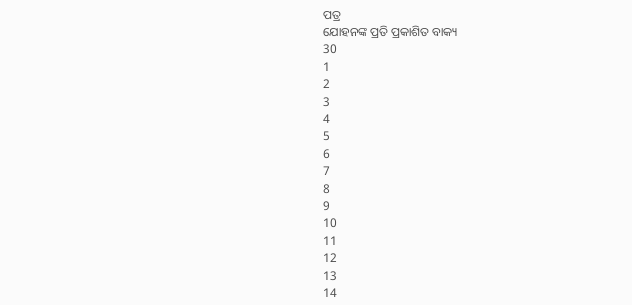ପତ୍ର
ଯୋହନଙ୍କ ପ୍ରତି ପ୍ରକାଶିତ ବାକ୍ୟ
30
1
2
3
4
5
6
7
8
9
10
11
12
13
14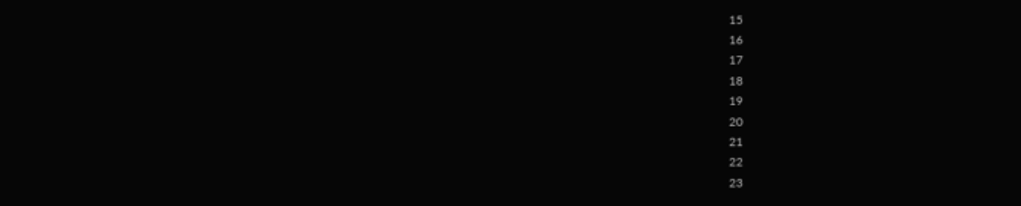15
16
17
18
19
20
21
22
23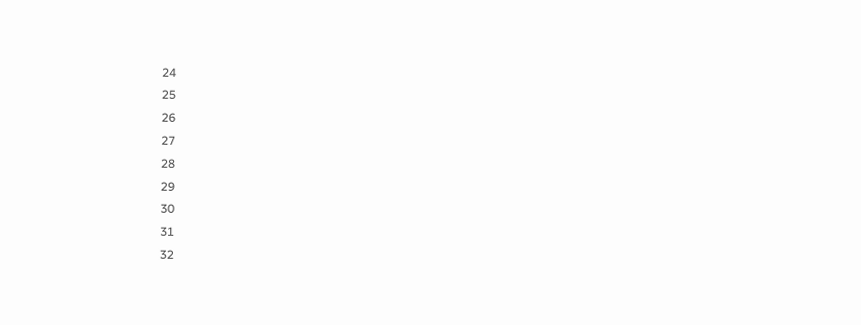24
25
26
27
28
29
30
31
32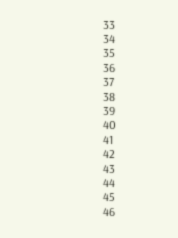33
34
35
36
37
38
39
40
41
42
43
44
45
46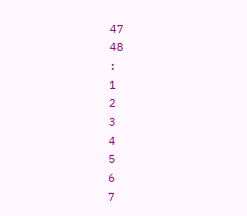47
48
:
1
2
3
4
5
6
7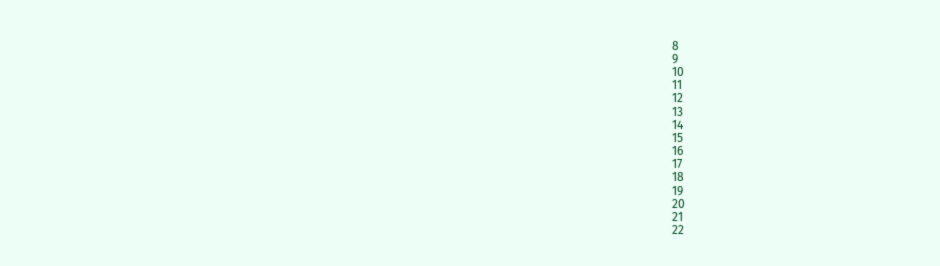8
9
10
11
12
13
14
15
16
17
18
19
20
21
22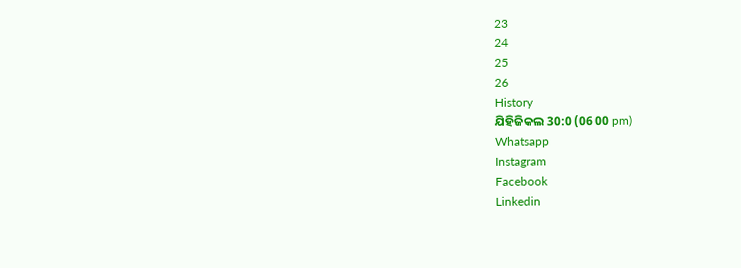23
24
25
26
History
ଯିହିଜିକଲ 30:0 (06 00 pm)
Whatsapp
Instagram
Facebook
Linkedin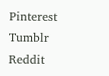Pinterest
Tumblr
Reddit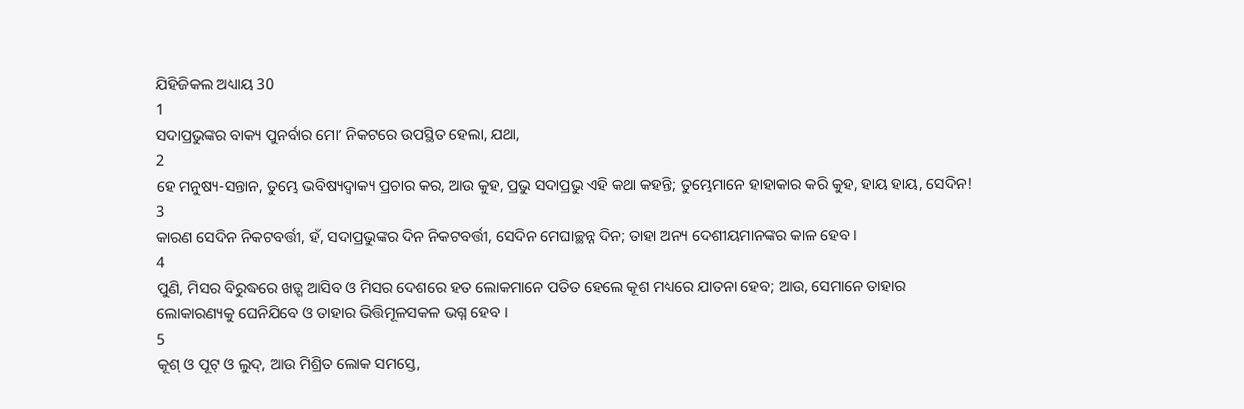ଯିହିଜିକଲ ଅଧ୍ୟାୟ 30
1
ସଦାପ୍ରଭୁଙ୍କର ବାକ୍ୟ ପୁନର୍ବାର ମୋʼ ନିକଟରେ ଉପସ୍ଥିତ ହେଲା, ଯଥା,
2
ହେ ମନୁଷ୍ୟ-ସନ୍ତାନ, ତୁମ୍ଭେ ଭବିଷ୍ୟଦ୍ବାକ୍ୟ ପ୍ରଚାର କର, ଆଉ କୁହ, ପ୍ରଭୁ ସଦାପ୍ରଭୁ ଏହି କଥା କହନ୍ତି; ତୁମ୍ଭେମାନେ ହାହାକାର କରି କୁହ, ହାୟ ହାୟ, ସେଦିନ!
3
କାରଣ ସେଦିନ ନିକଟବର୍ତ୍ତୀ, ହଁ, ସଦାପ୍ରଭୁଙ୍କର ଦିନ ନିକଟବର୍ତ୍ତୀ, ସେଦିନ ମେଘାଚ୍ଛନ୍ନ ଦିନ; ତାହା ଅନ୍ୟ ଦେଶୀୟମାନଙ୍କର କାଳ ହେବ ।
4
ପୁଣି, ମିସର ବିରୁଦ୍ଧରେ ଖଡ଼୍ଗ ଆସିବ ଓ ମିସର ଦେଶରେ ହତ ଲୋକମାନେ ପତିତ ହେଲେ କୂଶ ମଧ୍ୟରେ ଯାତନା ହେବ; ଆଉ, ସେମାନେ ତାହାର ଲୋକାରଣ୍ୟକୁ ଘେନିଯିବେ ଓ ତାହାର ଭିତ୍ତିମୂଳସକଳ ଭଗ୍ନ ହେବ ।
5
କୂଶ୍ ଓ ପୂଟ୍ ଓ ଲୁଦ୍, ଆଉ ମିଶ୍ରିତ ଲୋକ ସମସ୍ତେ,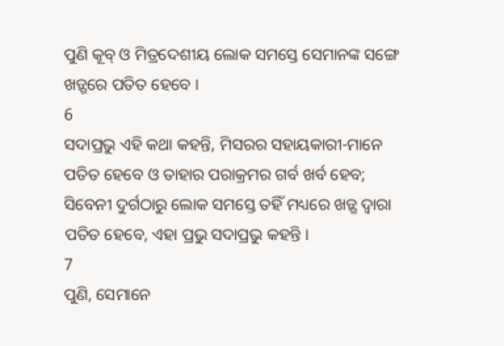ପୁଣି କୂବ୍ ଓ ମିତ୍ରଦେଶୀୟ ଲୋକ ସମସ୍ତେ ସେମାନଙ୍କ ସଙ୍ଗେ ଖଡ଼୍ଗରେ ପତିତ ହେବେ ।
6
ସଦାପ୍ରଭୁ ଏହି କଥା କହନ୍ତି, ମିସରର ସହାୟକାରୀ-ମାନେ ପତିତ ହେବେ ଓ ତାହାର ପରାକ୍ରମର ଗର୍ବ ଖର୍ବ ହେବ; ସିବେନୀ ଦୁର୍ଗଠାରୁ ଲୋକ ସମସ୍ତେ ତହିଁ ମଧ୍ୟରେ ଖଡ଼୍ଗ ଦ୍ଵାରା ପତିତ ହେବେ, ଏହା ପ୍ରଭୁ ସଦାପ୍ରଭୁ କହନ୍ତି ।
7
ପୁଣି, ସେମାନେ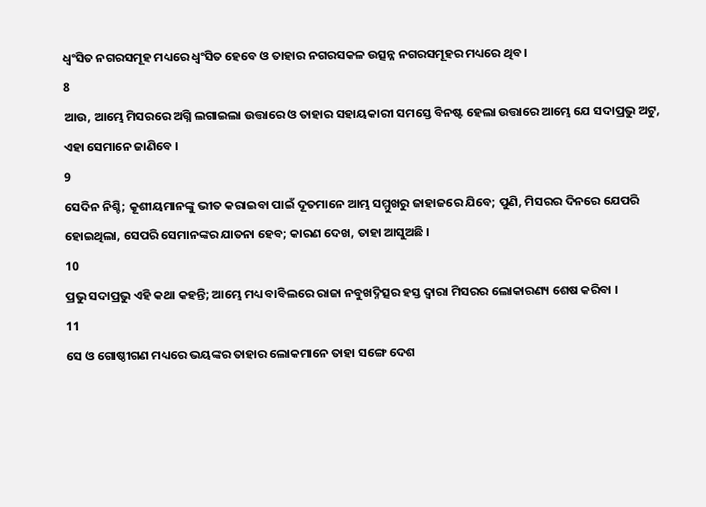ଧ୍ଵଂସିତ ନଗରସମୂହ ମଧ୍ୟରେ ଧ୍ଵଂସିତ ହେବେ ଓ ତାହାର ନଗରସକଳ ଉତ୍ସନ୍ନ ନଗରସମୂହର ମଧ୍ୟରେ ଥିବ ।
8
ଆଉ, ଆମ୍ଭେ ମିସରରେ ଅଗ୍ନି ଲଗାଇଲା ଉତ୍ତାରେ ଓ ତାହାର ସହାୟକାରୀ ସମସ୍ତେ ବିନଷ୍ଟ ହେଲା ଉତ୍ତାରେ ଆମ୍ଭେ ଯେ ସଦାପ୍ରଭୁ ଅଟୁ, ଏହା ସେମାନେ ଜାଣିବେ ।
9
ସେଦିନ ନିଶ୍ଚି; କୂଶୀୟମାନଙ୍କୁ ଭୀତ କରାଇବା ପାଇଁ ଦୂତମାନେ ଆମ୍ଭ ସମ୍ମୁଖରୁ ଜାହାଜରେ ଯିବେ; ପୁଣି, ମିସରର ଦିନରେ ଯେପରି ହୋଇଥିଲା, ସେପରି ସେମାନଙ୍କର ଯାତନା ହେବ; କାରଣ ଦେଖ, ତାହା ଆସୁଅଛି ।
10
ପ୍ରଭୁ ସଦାପ୍ରଭୁ ଏହି କଥା କହନ୍ତି; ଆମ୍ଭେ ମଧ୍ୟ ବାବିଲରେ ରାଜା ନବୁଖଦ୍ନିତ୍ସର ହସ୍ତ ଦ୍ଵାରା ମିସରର ଲୋକାରଣ୍ୟ ଶେଷ କରିବା ।
11
ସେ ଓ ଗୋଷ୍ଠୀଗଣ ମଧ୍ୟରେ ଭୟଙ୍କର ତାହାର ଲୋକମାନେ ତାହା ସଙ୍ଗେ ଦେଶ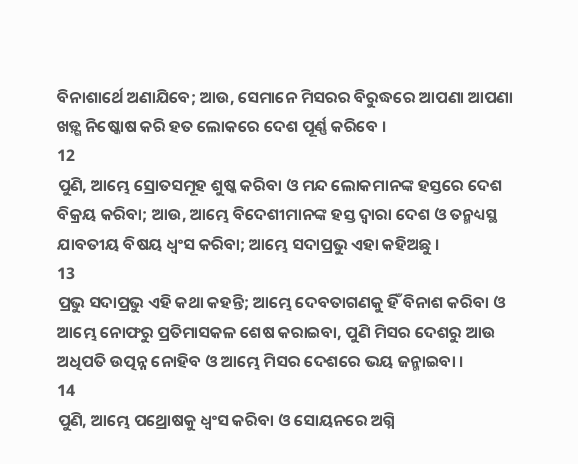ବିନାଶାର୍ଥେ ଅଣାଯିବେ; ଆଉ, ସେମାନେ ମିସରର ବିରୁଦ୍ଧରେ ଆପଣା ଆପଣା ଖଡ଼୍ଗ ନିଷ୍କୋଷ କରି ହତ ଲୋକରେ ଦେଶ ପୂର୍ଣ୍ଣ କରିବେ ।
12
ପୁଣି, ଆମ୍ଭେ ସ୍ରୋତସମୂହ ଶୁଷ୍କ କରିବା ଓ ମନ୍ଦ ଲୋକମାନଙ୍କ ହସ୍ତରେ ଦେଶ ବିକ୍ରୟ କରିବା; ଆଉ, ଆମ୍ଭେ ବିଦେଶୀମାନଙ୍କ ହସ୍ତ ଦ୍ଵାରା ଦେଶ ଓ ତନ୍ମଧ୍ୟସ୍ଥ ଯାବତୀୟ ବିଷୟ ଧ୍ଵଂସ କରିବା; ଆମ୍ଭେ ସଦାପ୍ରଭୁ ଏହା କହିଅଛୁ ।
13
ପ୍ରଭୁ ସଦାପ୍ରଭୁ ଏହି କଥା କହନ୍ତି; ଆମ୍ଭେ ଦେବତାଗଣକୁ ହିଁ ବିନାଶ କରିବା ଓ ଆମ୍ଭେ ନୋଫରୁ ପ୍ରତିମାସକଳ ଶେଷ କରାଇବା, ପୁଣି ମିସର ଦେଶରୁ ଆଉ ଅଧିପତି ଉତ୍ପନ୍ନ ନୋହିବ ଓ ଆମ୍ଭେ ମିସର ଦେଶରେ ଭୟ ଜନ୍ମାଇବା ।
14
ପୁଣି, ଆମ୍ଭେ ପଥ୍ରୋଷକୁ ଧ୍ଵଂସ କରିବା ଓ ସୋୟନରେ ଅଗ୍ନି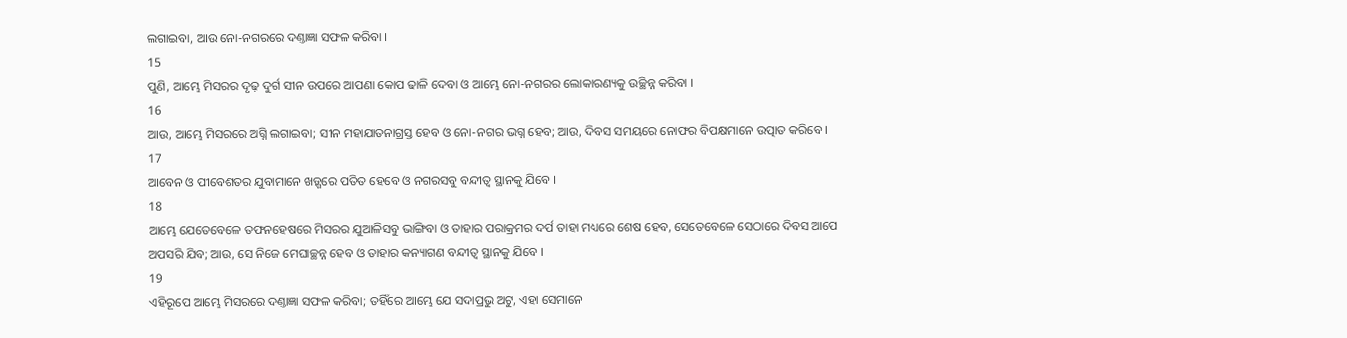ଲଗାଇବା, ଆଉ ନୋ-ନଗରରେ ଦଣ୍ତାଜ୍ଞା ସଫଳ କରିବା ।
15
ପୁଣି, ଆମ୍ଭେ ମିସରର ଦୃଢ଼ ଦୁର୍ଗ ସୀନ ଉପରେ ଆପଣା କୋପ ଢାଳି ଦେବା ଓ ଆମ୍ଭେ ନୋ-ନଗରର ଲୋକାରଣ୍ୟକୁ ଉଚ୍ଛିନ୍ନ କରିବା ।
16
ଆଉ, ଆମ୍ଭେ ମିସରରେ ଅଗ୍ନି ଲଗାଇବା; ସୀନ ମହାଯାତନାଗ୍ରସ୍ତ ହେବ ଓ ନୋ-ନଗର ଭଗ୍ନ ହେବ; ଆଉ, ଦିବସ ସମୟରେ ନୋଫର ବିପକ୍ଷମାନେ ଉତ୍ପାତ କରିବେ ।
17
ଆବେନ ଓ ପୀବେଶତର ଯୁବାମାନେ ଖଡ଼୍ଗରେ ପତିତ ହେବେ ଓ ନଗରସବୁ ବନ୍ଦୀତ୍ଵ ସ୍ଥାନକୁ ଯିବେ ।
18
ଆମ୍ଭେ ଯେତେବେଳେ ତଫନହେଷରେ ମିସରର ଯୁଆଳିସବୁ ଭାଙ୍ଗିବା ଓ ତାହାର ପରାକ୍ରମର ଦର୍ପ ତାହା ମଧ୍ୟରେ ଶେଷ ହେବ, ସେତେବେଳେ ସେଠାରେ ଦିବସ ଆପେ ଅପସରି ଯିବ; ଆଉ, ସେ ନିଜେ ମେଘାଚ୍ଛନ୍ନ ହେବ ଓ ତାହାର କନ୍ୟାଗଣ ବନ୍ଦୀତ୍ଵ ସ୍ଥାନକୁ ଯିବେ ।
19
ଏହିରୂପେ ଆମ୍ଭେ ମିସରରେ ଦଣ୍ତାଜ୍ଞା ସଫଳ କରିବା; ତହିଁରେ ଆମ୍ଭେ ଯେ ସଦାପ୍ରଭୁ ଅଟୁ, ଏହା ସେମାନେ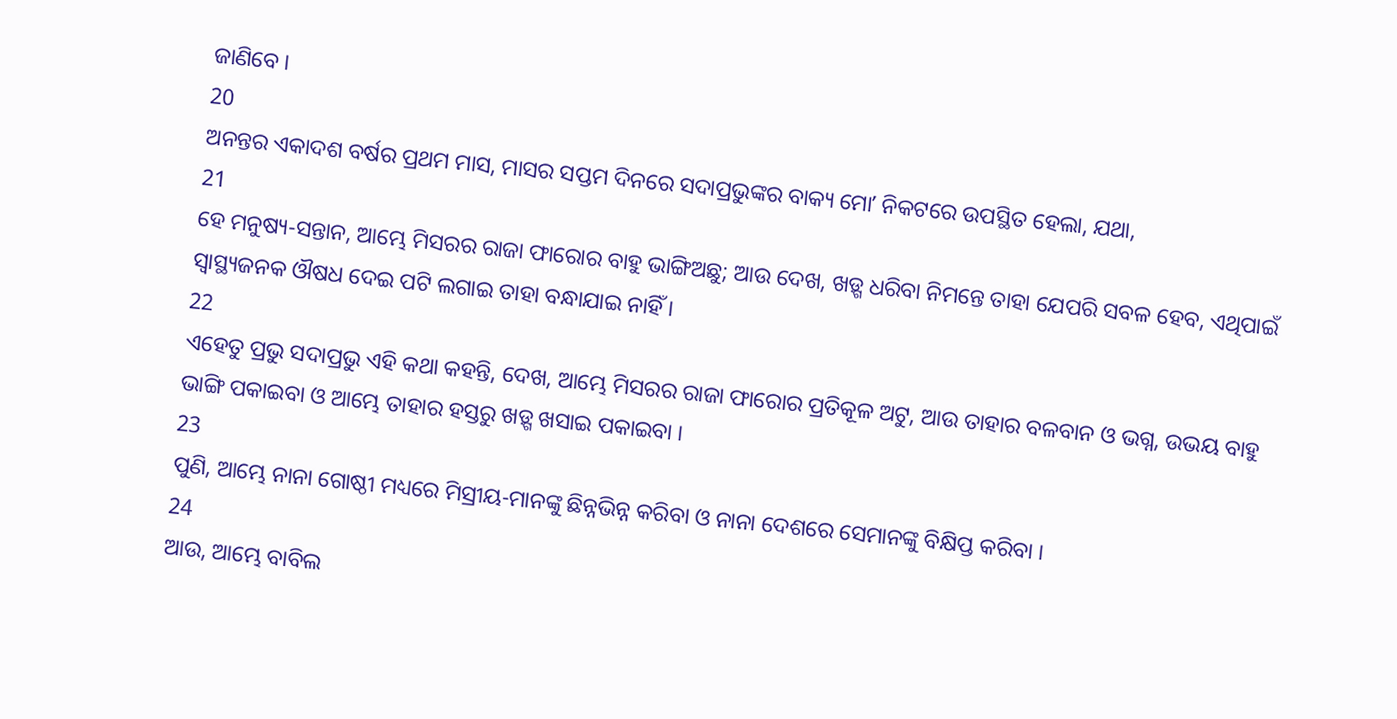ଜାଣିବେ ।
20
ଅନନ୍ତର ଏକାଦଶ ବର୍ଷର ପ୍ରଥମ ମାସ, ମାସର ସପ୍ତମ ଦିନରେ ସଦାପ୍ରଭୁଙ୍କର ବାକ୍ୟ ମୋʼ ନିକଟରେ ଉପସ୍ଥିତ ହେଲା, ଯଥା,
21
ହେ ମନୁଷ୍ୟ-ସନ୍ତାନ, ଆମ୍ଭେ ମିସରର ରାଜା ଫାରୋର ବାହୁ ଭାଙ୍ଗିଅଛୁ; ଆଉ ଦେଖ, ଖଡ଼୍ଗ ଧରିବା ନିମନ୍ତେ ତାହା ଯେପରି ସବଳ ହେବ, ଏଥିପାଇଁ ସ୍ଵାସ୍ଥ୍ୟଜନକ ଔଷଧ ଦେଇ ପଟି ଲଗାଇ ତାହା ବନ୍ଧାଯାଇ ନାହିଁ ।
22
ଏହେତୁ ପ୍ରଭୁ ସଦାପ୍ରଭୁ ଏହି କଥା କହନ୍ତି, ଦେଖ, ଆମ୍ଭେ ମିସରର ରାଜା ଫାରୋର ପ୍ରତିକୂଳ ଅଟୁ, ଆଉ ତାହାର ବଳବାନ ଓ ଭଗ୍ନ, ଉଭୟ ବାହୁ ଭାଙ୍ଗି ପକାଇବା ଓ ଆମ୍ଭେ ତାହାର ହସ୍ତରୁ ଖଡ଼୍ଗ ଖସାଇ ପକାଇବା ।
23
ପୁଣି, ଆମ୍ଭେ ନାନା ଗୋଷ୍ଠୀ ମଧ୍ୟରେ ମିସ୍ରୀୟ-ମାନଙ୍କୁ ଛିନ୍ନଭିନ୍ନ କରିବା ଓ ନାନା ଦେଶରେ ସେମାନଙ୍କୁ ବିକ୍ଷିପ୍ତ କରିବା ।
24
ଆଉ, ଆମ୍ଭେ ବାବିଲ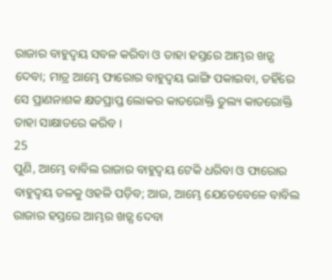ରାଜାର ବାହୁଦ୍ଵୟ ସବଳ କରିବା ଓ ତାହା ହସ୍ତରେ ଆମ୍ଭର ଖଡ଼୍ଗ ଦେବା; ମାତ୍ର ଆମ୍ଭେ ଫାରୋର ବାହୁଦ୍ଵୟ ଭାଙ୍ଗି ପକାଇବା, ତହିଁରେ ସେ ପ୍ରାଣନାଶକ କ୍ଷତପ୍ରାପ୍ତ ଲୋକର କାତରୋକ୍ତି ତୁଲ୍ୟ କାତରୋକ୍ତି ତାହା ସାକ୍ଷାତରେ କରିବ ।
25
ପୁଣି, ଆମ୍ଭେ ବାବିଲ ରାଜାର ବାହୁଦ୍ଵୟ ଟେକି ଧରିବା ଓ ଫାରୋର ବାହୁଦ୍ଵୟ ତଳକୁ ଓହଳି ପଡ଼ିବ; ଆଉ, ଆମ୍ଭେ ଯେତେବେଳେ ବାବିଲ ରାଜାର ହସ୍ତରେ ଆମ୍ଭର ଖଡ଼୍ଗ ଦେବା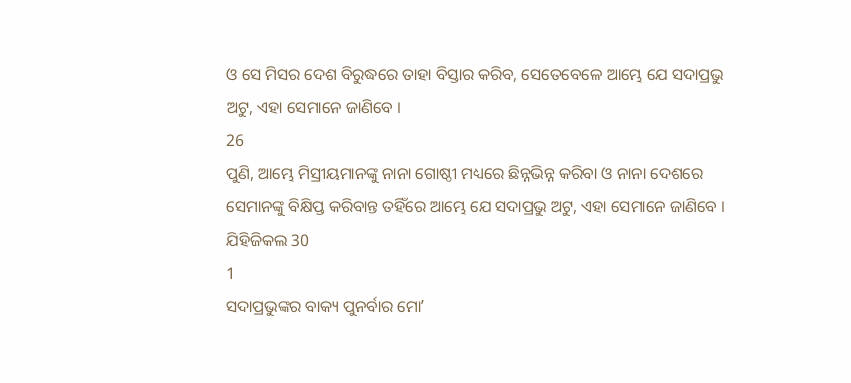ଓ ସେ ମିସର ଦେଶ ବିରୁଦ୍ଧରେ ତାହା ବିସ୍ତାର କରିବ, ସେତେବେଳେ ଆମ୍ଭେ ଯେ ସଦାପ୍ରଭୁ ଅଟୁ, ଏହା ସେମାନେ ଜାଣିବେ ।
26
ପୁଣି, ଆମ୍ଭେ ମିସ୍ରୀୟମାନଙ୍କୁ ନାନା ଗୋଷ୍ଠୀ ମଧ୍ୟରେ ଛିନ୍ନଭିନ୍ନ କରିବା ଓ ନାନା ଦେଶରେ ସେମାନଙ୍କୁ ବିକ୍ଷିପ୍ତ କରିବାନ୍ତ ତହିଁରେ ଆମ୍ଭେ ଯେ ସଦାପ୍ରଭୁ ଅଟୁ, ଏହା ସେମାନେ ଜାଣିବେ ।
ଯିହିଜିକଲ 30
1
ସଦାପ୍ରଭୁଙ୍କର ବାକ୍ୟ ପୁନର୍ବାର ମୋʼ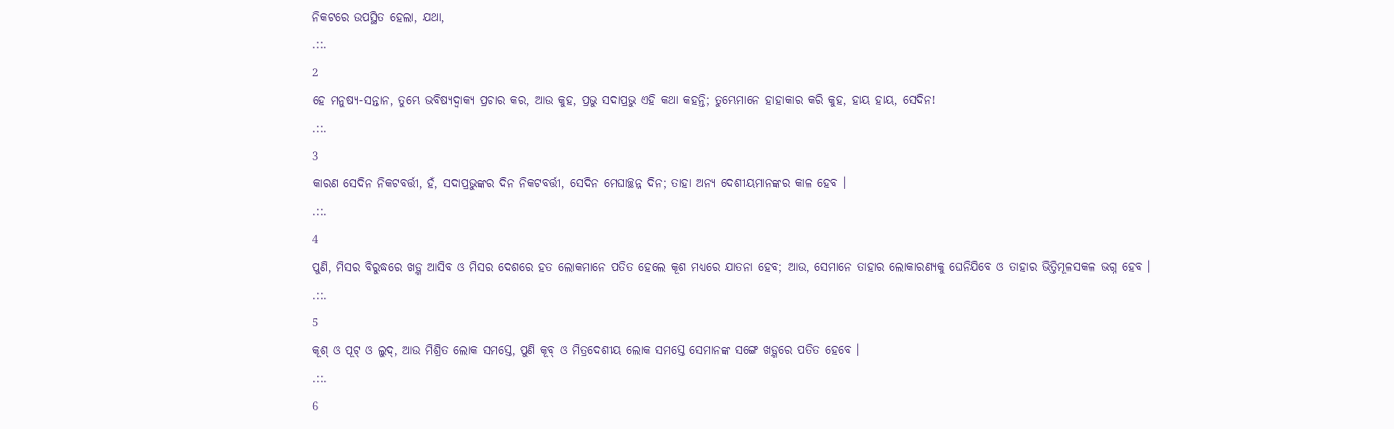ନିକଟରେ ଉପସ୍ଥିତ ହେଲା, ଯଥା,
.::.
2
ହେ ମନୁଷ୍ୟ-ସନ୍ତାନ, ତୁମ୍ଭେ ଭବିଷ୍ୟଦ୍ବାକ୍ୟ ପ୍ରଚାର କର, ଆଉ କୁହ, ପ୍ରଭୁ ସଦାପ୍ରଭୁ ଏହି କଥା କହନ୍ତି; ତୁମ୍ଭେମାନେ ହାହାକାର କରି କୁହ, ହାୟ ହାୟ, ସେଦିନ!
.::.
3
କାରଣ ସେଦିନ ନିକଟବର୍ତ୍ତୀ, ହଁ, ସଦାପ୍ରଭୁଙ୍କର ଦିନ ନିକଟବର୍ତ୍ତୀ, ସେଦିନ ମେଘାଚ୍ଛନ୍ନ ଦିନ; ତାହା ଅନ୍ୟ ଦେଶୀୟମାନଙ୍କର କାଳ ହେବ ।
.::.
4
ପୁଣି, ମିସର ବିରୁଦ୍ଧରେ ଖଡ଼୍ଗ ଆସିବ ଓ ମିସର ଦେଶରେ ହତ ଲୋକମାନେ ପତିତ ହେଲେ କୂଶ ମଧ୍ୟରେ ଯାତନା ହେବ; ଆଉ, ସେମାନେ ତାହାର ଲୋକାରଣ୍ୟକୁ ଘେନିଯିବେ ଓ ତାହାର ଭିତ୍ତିମୂଳସକଳ ଭଗ୍ନ ହେବ ।
.::.
5
କୂଶ୍ ଓ ପୂଟ୍ ଓ ଲୁଦ୍, ଆଉ ମିଶ୍ରିତ ଲୋକ ସମସ୍ତେ, ପୁଣି କୂବ୍ ଓ ମିତ୍ରଦେଶୀୟ ଲୋକ ସମସ୍ତେ ସେମାନଙ୍କ ସଙ୍ଗେ ଖଡ଼୍ଗରେ ପତିତ ହେବେ ।
.::.
6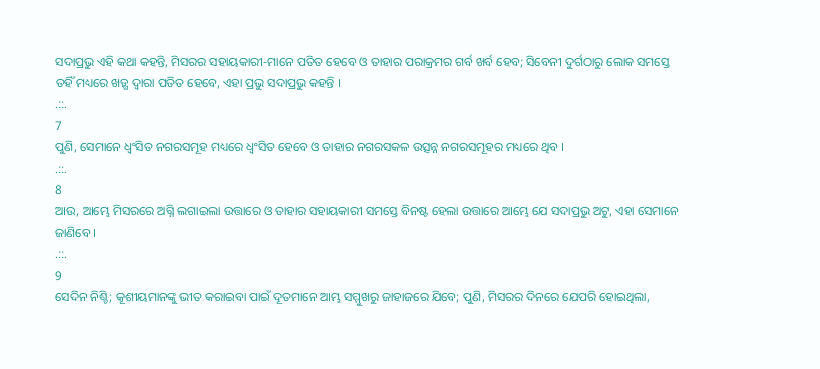ସଦାପ୍ରଭୁ ଏହି କଥା କହନ୍ତି, ମିସରର ସହାୟକାରୀ-ମାନେ ପତିତ ହେବେ ଓ ତାହାର ପରାକ୍ରମର ଗର୍ବ ଖର୍ବ ହେବ; ସିବେନୀ ଦୁର୍ଗଠାରୁ ଲୋକ ସମସ୍ତେ ତହିଁ ମଧ୍ୟରେ ଖଡ଼୍ଗ ଦ୍ଵାରା ପତିତ ହେବେ, ଏହା ପ୍ରଭୁ ସଦାପ୍ରଭୁ କହନ୍ତି ।
.::.
7
ପୁଣି, ସେମାନେ ଧ୍ଵଂସିତ ନଗରସମୂହ ମଧ୍ୟରେ ଧ୍ଵଂସିତ ହେବେ ଓ ତାହାର ନଗରସକଳ ଉତ୍ସନ୍ନ ନଗରସମୂହର ମଧ୍ୟରେ ଥିବ ।
.::.
8
ଆଉ, ଆମ୍ଭେ ମିସରରେ ଅଗ୍ନି ଲଗାଇଲା ଉତ୍ତାରେ ଓ ତାହାର ସହାୟକାରୀ ସମସ୍ତେ ବିନଷ୍ଟ ହେଲା ଉତ୍ତାରେ ଆମ୍ଭେ ଯେ ସଦାପ୍ରଭୁ ଅଟୁ, ଏହା ସେମାନେ ଜାଣିବେ ।
.::.
9
ସେଦିନ ନିଶ୍ଚି; କୂଶୀୟମାନଙ୍କୁ ଭୀତ କରାଇବା ପାଇଁ ଦୂତମାନେ ଆମ୍ଭ ସମ୍ମୁଖରୁ ଜାହାଜରେ ଯିବେ; ପୁଣି, ମିସରର ଦିନରେ ଯେପରି ହୋଇଥିଲା,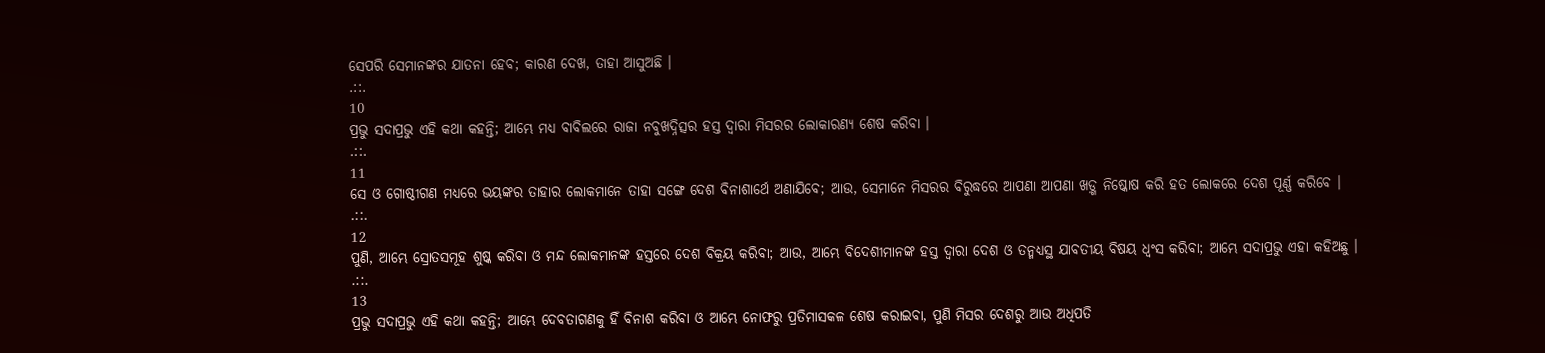ସେପରି ସେମାନଙ୍କର ଯାତନା ହେବ; କାରଣ ଦେଖ, ତାହା ଆସୁଅଛି ।
.::.
10
ପ୍ରଭୁ ସଦାପ୍ରଭୁ ଏହି କଥା କହନ୍ତି; ଆମ୍ଭେ ମଧ୍ୟ ବାବିଲରେ ରାଜା ନବୁଖଦ୍ନିତ୍ସର ହସ୍ତ ଦ୍ଵାରା ମିସରର ଲୋକାରଣ୍ୟ ଶେଷ କରିବା ।
.::.
11
ସେ ଓ ଗୋଷ୍ଠୀଗଣ ମଧ୍ୟରେ ଭୟଙ୍କର ତାହାର ଲୋକମାନେ ତାହା ସଙ୍ଗେ ଦେଶ ବିନାଶାର୍ଥେ ଅଣାଯିବେ; ଆଉ, ସେମାନେ ମିସରର ବିରୁଦ୍ଧରେ ଆପଣା ଆପଣା ଖଡ଼୍ଗ ନିଷ୍କୋଷ କରି ହତ ଲୋକରେ ଦେଶ ପୂର୍ଣ୍ଣ କରିବେ ।
.::.
12
ପୁଣି, ଆମ୍ଭେ ସ୍ରୋତସମୂହ ଶୁଷ୍କ କରିବା ଓ ମନ୍ଦ ଲୋକମାନଙ୍କ ହସ୍ତରେ ଦେଶ ବିକ୍ରୟ କରିବା; ଆଉ, ଆମ୍ଭେ ବିଦେଶୀମାନଙ୍କ ହସ୍ତ ଦ୍ଵାରା ଦେଶ ଓ ତନ୍ମଧ୍ୟସ୍ଥ ଯାବତୀୟ ବିଷୟ ଧ୍ଵଂସ କରିବା; ଆମ୍ଭେ ସଦାପ୍ରଭୁ ଏହା କହିଅଛୁ ।
.::.
13
ପ୍ରଭୁ ସଦାପ୍ରଭୁ ଏହି କଥା କହନ୍ତି; ଆମ୍ଭେ ଦେବତାଗଣକୁ ହିଁ ବିନାଶ କରିବା ଓ ଆମ୍ଭେ ନୋଫରୁ ପ୍ରତିମାସକଳ ଶେଷ କରାଇବା, ପୁଣି ମିସର ଦେଶରୁ ଆଉ ଅଧିପତି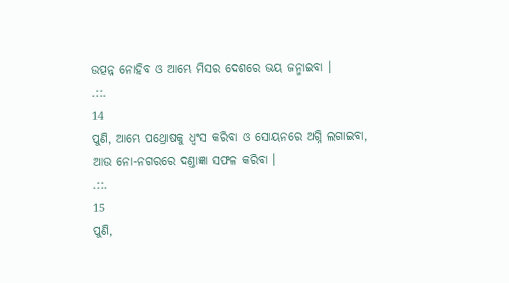ଉତ୍ପନ୍ନ ନୋହିବ ଓ ଆମ୍ଭେ ମିସର ଦେଶରେ ଭୟ ଜନ୍ମାଇବା ।
.::.
14
ପୁଣି, ଆମ୍ଭେ ପଥ୍ରୋଷକୁ ଧ୍ଵଂସ କରିବା ଓ ସୋୟନରେ ଅଗ୍ନି ଲଗାଇବା, ଆଉ ନୋ-ନଗରରେ ଦଣ୍ତାଜ୍ଞା ସଫଳ କରିବା ।
.::.
15
ପୁଣି,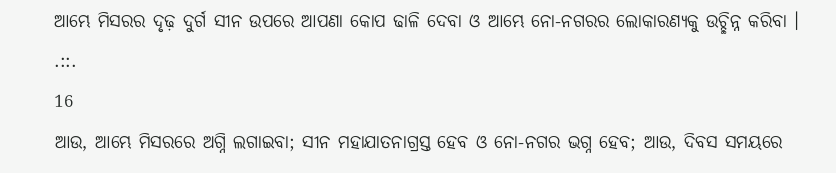ଆମ୍ଭେ ମିସରର ଦୃଢ଼ ଦୁର୍ଗ ସୀନ ଉପରେ ଆପଣା କୋପ ଢାଳି ଦେବା ଓ ଆମ୍ଭେ ନୋ-ନଗରର ଲୋକାରଣ୍ୟକୁ ଉଚ୍ଛିନ୍ନ କରିବା ।
.::.
16
ଆଉ, ଆମ୍ଭେ ମିସରରେ ଅଗ୍ନି ଲଗାଇବା; ସୀନ ମହାଯାତନାଗ୍ରସ୍ତ ହେବ ଓ ନୋ-ନଗର ଭଗ୍ନ ହେବ; ଆଉ, ଦିବସ ସମୟରେ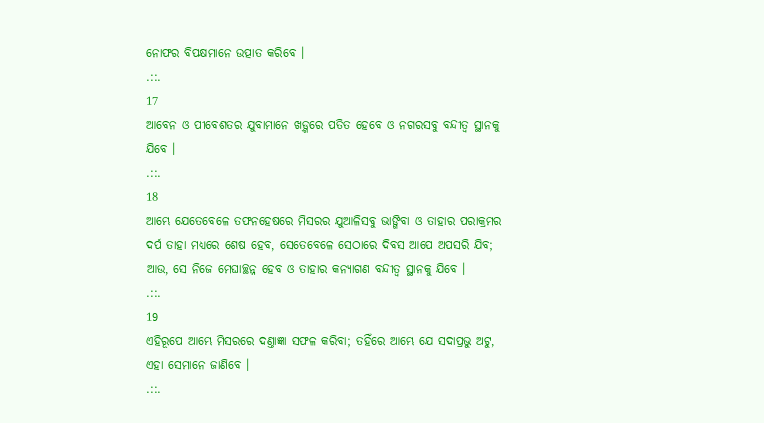ନୋଫର ବିପକ୍ଷମାନେ ଉତ୍ପାତ କରିବେ ।
.::.
17
ଆବେନ ଓ ପୀବେଶତର ଯୁବାମାନେ ଖଡ଼୍ଗରେ ପତିତ ହେବେ ଓ ନଗରସବୁ ବନ୍ଦୀତ୍ଵ ସ୍ଥାନକୁ ଯିବେ ।
.::.
18
ଆମ୍ଭେ ଯେତେବେଳେ ତଫନହେଷରେ ମିସରର ଯୁଆଳିସବୁ ଭାଙ୍ଗିବା ଓ ତାହାର ପରାକ୍ରମର ଦର୍ପ ତାହା ମଧ୍ୟରେ ଶେଷ ହେବ, ସେତେବେଳେ ସେଠାରେ ଦିବସ ଆପେ ଅପସରି ଯିବ; ଆଉ, ସେ ନିଜେ ମେଘାଚ୍ଛନ୍ନ ହେବ ଓ ତାହାର କନ୍ୟାଗଣ ବନ୍ଦୀତ୍ଵ ସ୍ଥାନକୁ ଯିବେ ।
.::.
19
ଏହିରୂପେ ଆମ୍ଭେ ମିସରରେ ଦଣ୍ତାଜ୍ଞା ସଫଳ କରିବା; ତହିଁରେ ଆମ୍ଭେ ଯେ ସଦାପ୍ରଭୁ ଅଟୁ, ଏହା ସେମାନେ ଜାଣିବେ ।
.::.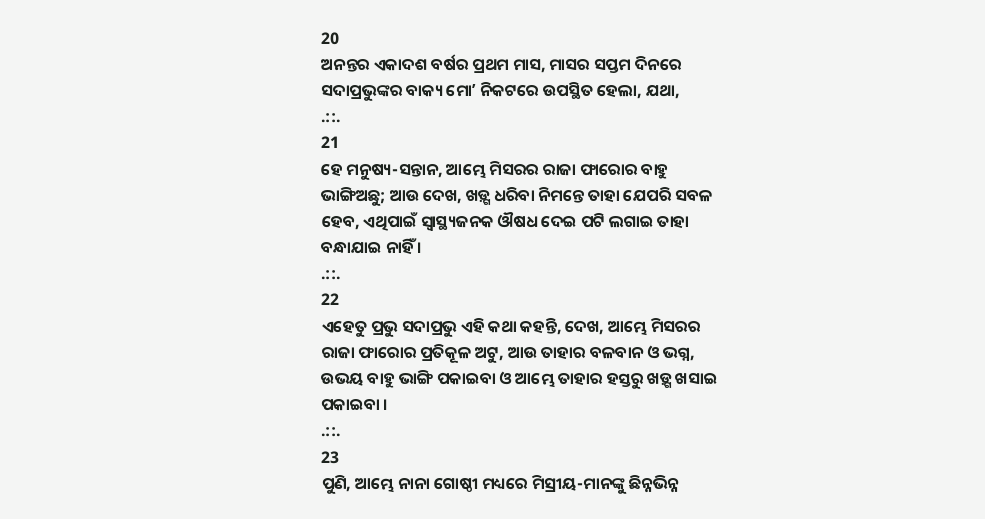20
ଅନନ୍ତର ଏକାଦଶ ବର୍ଷର ପ୍ରଥମ ମାସ, ମାସର ସପ୍ତମ ଦିନରେ ସଦାପ୍ରଭୁଙ୍କର ବାକ୍ୟ ମୋʼ ନିକଟରେ ଉପସ୍ଥିତ ହେଲା, ଯଥା,
.::.
21
ହେ ମନୁଷ୍ୟ-ସନ୍ତାନ, ଆମ୍ଭେ ମିସରର ରାଜା ଫାରୋର ବାହୁ ଭାଙ୍ଗିଅଛୁ; ଆଉ ଦେଖ, ଖଡ଼୍ଗ ଧରିବା ନିମନ୍ତେ ତାହା ଯେପରି ସବଳ ହେବ, ଏଥିପାଇଁ ସ୍ଵାସ୍ଥ୍ୟଜନକ ଔଷଧ ଦେଇ ପଟି ଲଗାଇ ତାହା ବନ୍ଧାଯାଇ ନାହିଁ ।
.::.
22
ଏହେତୁ ପ୍ରଭୁ ସଦାପ୍ରଭୁ ଏହି କଥା କହନ୍ତି, ଦେଖ, ଆମ୍ଭେ ମିସରର ରାଜା ଫାରୋର ପ୍ରତିକୂଳ ଅଟୁ, ଆଉ ତାହାର ବଳବାନ ଓ ଭଗ୍ନ, ଉଭୟ ବାହୁ ଭାଙ୍ଗି ପକାଇବା ଓ ଆମ୍ଭେ ତାହାର ହସ୍ତରୁ ଖଡ଼୍ଗ ଖସାଇ ପକାଇବା ।
.::.
23
ପୁଣି, ଆମ୍ଭେ ନାନା ଗୋଷ୍ଠୀ ମଧ୍ୟରେ ମିସ୍ରୀୟ-ମାନଙ୍କୁ ଛିନ୍ନଭିନ୍ନ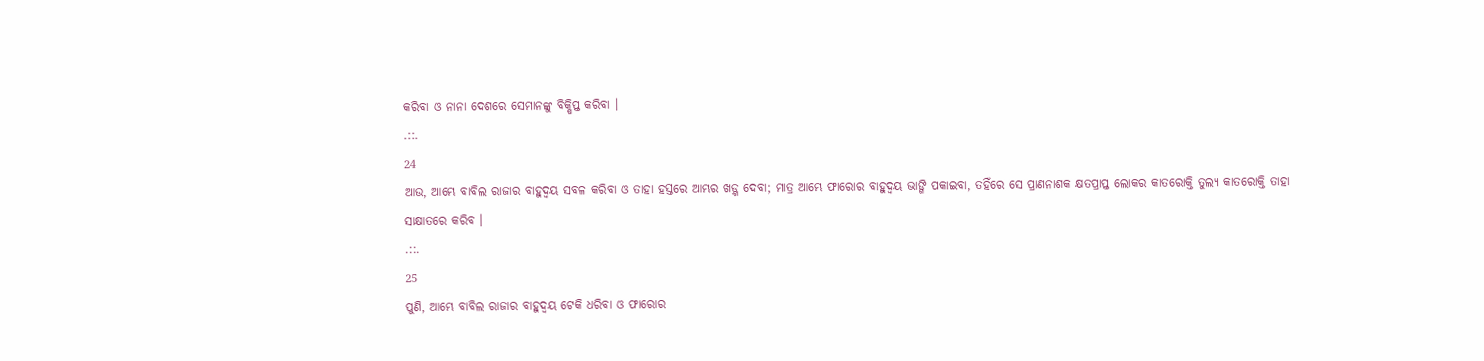କରିବା ଓ ନାନା ଦେଶରେ ସେମାନଙ୍କୁ ବିକ୍ଷିପ୍ତ କରିବା ।
.::.
24
ଆଉ, ଆମ୍ଭେ ବାବିଲ ରାଜାର ବାହୁଦ୍ଵୟ ସବଳ କରିବା ଓ ତାହା ହସ୍ତରେ ଆମ୍ଭର ଖଡ଼୍ଗ ଦେବା; ମାତ୍ର ଆମ୍ଭେ ଫାରୋର ବାହୁଦ୍ଵୟ ଭାଙ୍ଗି ପକାଇବା, ତହିଁରେ ସେ ପ୍ରାଣନାଶକ କ୍ଷତପ୍ରାପ୍ତ ଲୋକର କାତରୋକ୍ତି ତୁଲ୍ୟ କାତରୋକ୍ତି ତାହା ସାକ୍ଷାତରେ କରିବ ।
.::.
25
ପୁଣି, ଆମ୍ଭେ ବାବିଲ ରାଜାର ବାହୁଦ୍ଵୟ ଟେକି ଧରିବା ଓ ଫାରୋର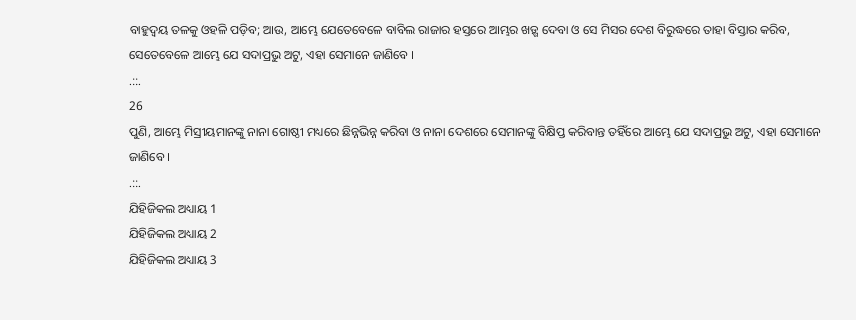ବାହୁଦ୍ଵୟ ତଳକୁ ଓହଳି ପଡ଼ିବ; ଆଉ, ଆମ୍ଭେ ଯେତେବେଳେ ବାବିଲ ରାଜାର ହସ୍ତରେ ଆମ୍ଭର ଖଡ଼୍ଗ ଦେବା ଓ ସେ ମିସର ଦେଶ ବିରୁଦ୍ଧରେ ତାହା ବିସ୍ତାର କରିବ, ସେତେବେଳେ ଆମ୍ଭେ ଯେ ସଦାପ୍ରଭୁ ଅଟୁ, ଏହା ସେମାନେ ଜାଣିବେ ।
.::.
26
ପୁଣି, ଆମ୍ଭେ ମିସ୍ରୀୟମାନଙ୍କୁ ନାନା ଗୋଷ୍ଠୀ ମଧ୍ୟରେ ଛିନ୍ନଭିନ୍ନ କରିବା ଓ ନାନା ଦେଶରେ ସେମାନଙ୍କୁ ବିକ୍ଷିପ୍ତ କରିବାନ୍ତ ତହିଁରେ ଆମ୍ଭେ ଯେ ସଦାପ୍ରଭୁ ଅଟୁ, ଏହା ସେମାନେ ଜାଣିବେ ।
.::.
ଯିହିଜିକଲ ଅଧ୍ୟାୟ 1
ଯିହିଜିକଲ ଅଧ୍ୟାୟ 2
ଯିହିଜିକଲ ଅଧ୍ୟାୟ 3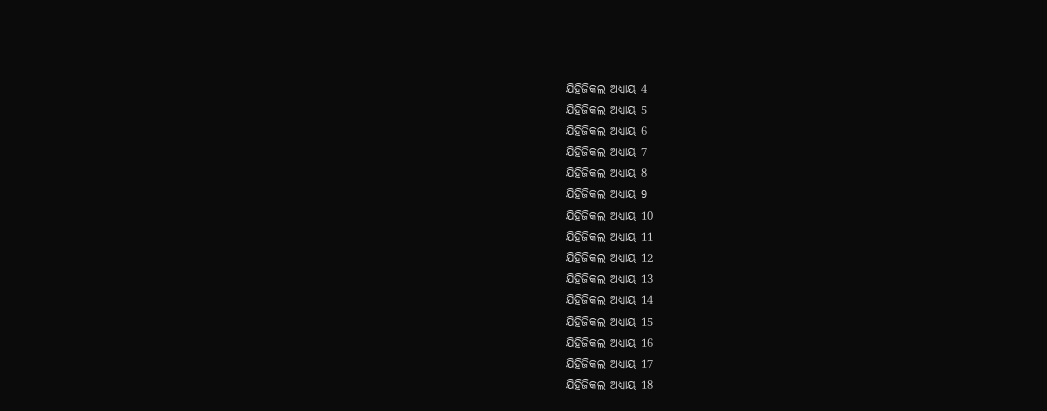ଯିହିଜିକଲ ଅଧ୍ୟାୟ 4
ଯିହିଜିକଲ ଅଧ୍ୟାୟ 5
ଯିହିଜିକଲ ଅଧ୍ୟାୟ 6
ଯିହିଜିକଲ ଅଧ୍ୟାୟ 7
ଯିହିଜିକଲ ଅଧ୍ୟାୟ 8
ଯିହିଜିକଲ ଅଧ୍ୟାୟ 9
ଯିହିଜିକଲ ଅଧ୍ୟାୟ 10
ଯିହିଜିକଲ ଅଧ୍ୟାୟ 11
ଯିହିଜିକଲ ଅଧ୍ୟାୟ 12
ଯିହିଜିକଲ ଅଧ୍ୟାୟ 13
ଯିହିଜିକଲ ଅଧ୍ୟାୟ 14
ଯିହିଜିକଲ ଅଧ୍ୟାୟ 15
ଯିହିଜିକଲ ଅଧ୍ୟାୟ 16
ଯିହିଜିକଲ ଅଧ୍ୟାୟ 17
ଯିହିଜିକଲ ଅଧ୍ୟାୟ 18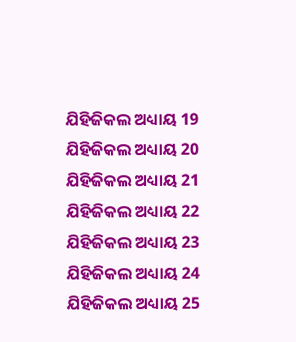ଯିହିଜିକଲ ଅଧ୍ୟାୟ 19
ଯିହିଜିକଲ ଅଧ୍ୟାୟ 20
ଯିହିଜିକଲ ଅଧ୍ୟାୟ 21
ଯିହିଜିକଲ ଅଧ୍ୟାୟ 22
ଯିହିଜିକଲ ଅଧ୍ୟାୟ 23
ଯିହିଜିକଲ ଅଧ୍ୟାୟ 24
ଯିହିଜିକଲ ଅଧ୍ୟାୟ 25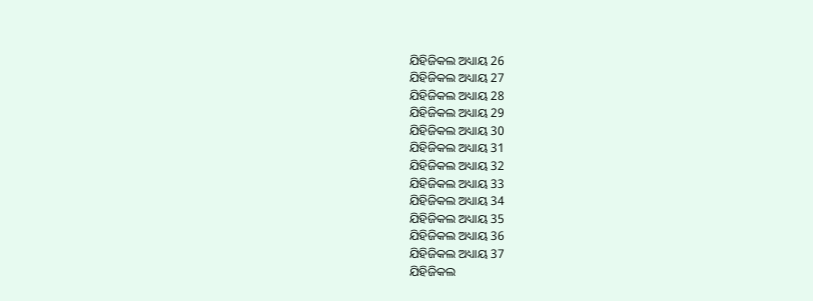ଯିହିଜିକଲ ଅଧ୍ୟାୟ 26
ଯିହିଜିକଲ ଅଧ୍ୟାୟ 27
ଯିହିଜିକଲ ଅଧ୍ୟାୟ 28
ଯିହିଜିକଲ ଅଧ୍ୟାୟ 29
ଯିହିଜିକଲ ଅଧ୍ୟାୟ 30
ଯିହିଜିକଲ ଅଧ୍ୟାୟ 31
ଯିହିଜିକଲ ଅଧ୍ୟାୟ 32
ଯିହିଜିକଲ ଅଧ୍ୟାୟ 33
ଯିହିଜିକଲ ଅଧ୍ୟାୟ 34
ଯିହିଜିକଲ ଅଧ୍ୟାୟ 35
ଯିହିଜିକଲ ଅଧ୍ୟାୟ 36
ଯିହିଜିକଲ ଅଧ୍ୟାୟ 37
ଯିହିଜିକଲ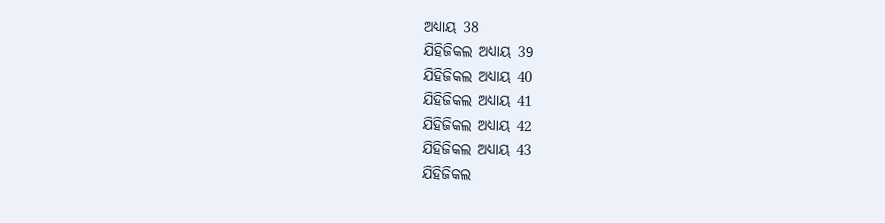ଅଧ୍ୟାୟ 38
ଯିହିଜିକଲ ଅଧ୍ୟାୟ 39
ଯିହିଜିକଲ ଅଧ୍ୟାୟ 40
ଯିହିଜିକଲ ଅଧ୍ୟାୟ 41
ଯିହିଜିକଲ ଅଧ୍ୟାୟ 42
ଯିହିଜିକଲ ଅଧ୍ୟାୟ 43
ଯିହିଜିକଲ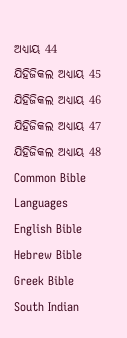ଅଧ୍ୟାୟ 44
ଯିହିଜିକଲ ଅଧ୍ୟାୟ 45
ଯିହିଜିକଲ ଅଧ୍ୟାୟ 46
ଯିହିଜିକଲ ଅଧ୍ୟାୟ 47
ଯିହିଜିକଲ ଅଧ୍ୟାୟ 48
Common Bible Languages
English Bible
Hebrew Bible
Greek Bible
South Indian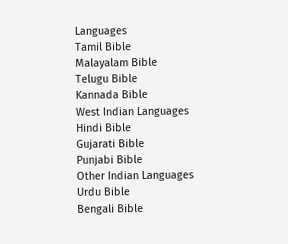Languages
Tamil Bible
Malayalam Bible
Telugu Bible
Kannada Bible
West Indian Languages
Hindi Bible
Gujarati Bible
Punjabi Bible
Other Indian Languages
Urdu Bible
Bengali Bible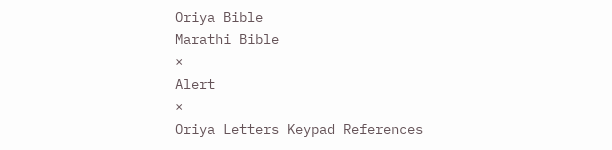Oriya Bible
Marathi Bible
×
Alert
×
Oriya Letters Keypad References